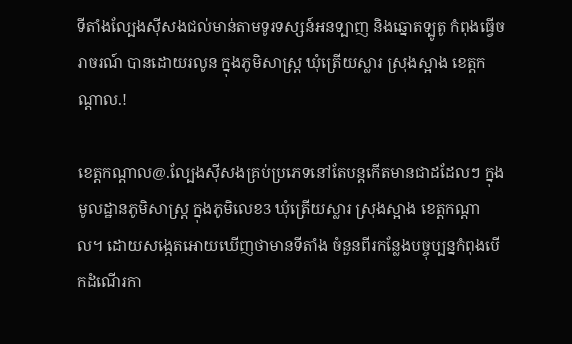ទីតាំងល្បែងសុីសងជល់មាន់តាមទូរទស្សន៍អនទ្បាញ និងឆ្នោតទ្បូតូ កំពុងធ្វេីចរាចរណ៍ បានដោយរលូន ក្នុងភូមិសាស្ត្រ ឃុំត្រើយស្លារ ស្រុងស្អាង ខេត្តកណ្ដាល.!

ខេត្តកណ្តាល@.ល្បែងសុីសងគ្រប់ប្រភេទនៅតែបន្តកេីតមានជាដដែលៗ ក្នុងមូលដ្ឋានភូមិសាស្ត្រ ក្នុងភូមិលេខ3 ឃុំត្រើយស្លារ ស្រុងស្អាង ខេត្តកណ្ដាល។ ដោយសង្កេតអោយឃេីញថាមានទីតាំង ចំនួនពីរកន្លែងបច្ចុប្បន្នកំពុងបេីកដំណើរកា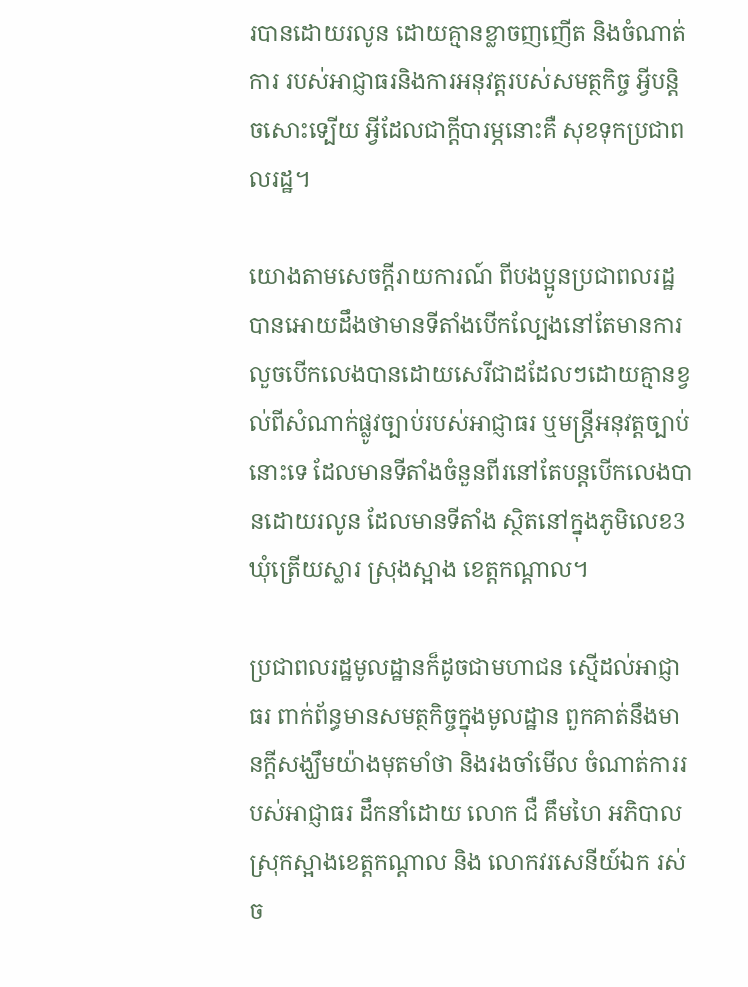របានដោយរលូន ដោយគ្មានខ្លាចញញើត និងចំណាត់ការ របស់អាជ្ញាធរនិងការអនុវត្តរបស់សមត្ថកិច្ច អ្វីបន្តិចសោះទ្បេីយ អ្វីដែលជាក្តីបារម្ភនោះគឺ សុខទុកប្រជាពលរដ្ឋ។

យោងតាមសេចក្តីរាយការណ៍ ពីបងប្អូនប្រជាពលរដ្ឋបានអោយដឹងថាមានទីតាំងបេីកល្បែងនៅតែមានការលួចបេីកលេងបានដោយសេរីជាដដែលៗដោយគ្មានខ្វល់ពីសំណាក់ផ្លូវច្បាប់របស់អាជ្ញាធរ ឬមន្រ្តីអនុវត្តច្បាប់នោះទេ ដែលមានទីតាំងចំនួនពីរនៅតែបន្តបេីកលេងបានដោយរលូន ដែលមានទីតាំង ស្ថិតនៅក្នុងភូមិលេខ3 ឃុំត្រើយស្លារ ស្រុងស្អាង ខេត្តកណ្ដាល។

ប្រជាពលរដ្ឋមូលដ្ឋានក៏ដូចជាមហាជន ស្មេីដល់អាជ្ញាធរ ពាក់ព័ន្ធមានសមត្ថកិច្ចក្នុងមូលដ្ឋាន ពួកគាត់នឹងមានក្តីសង្ឃឹមយ៉ាងមុតមាំថា និងរងចាំមេីល ចំណាត់ការរបស់អាជ្ញាធរ ដឹកនាំដោយ លោក ជឺ គឹមហៃ អភិបាលស្រុកស្អាងខេត្តកណ្តាល និង លោកវរសេនីយ៍ឯក រស់ ច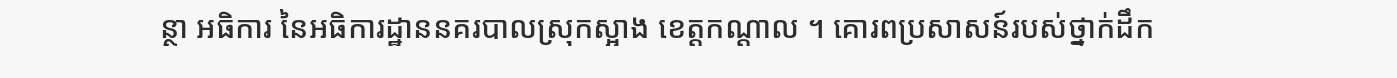ន្ថា អធិការ នៃអធិការដ្ឋាននគរបាលស្រុកស្អាង ខេត្តកណ្តាល ។ គោរពប្រសាសន៍របស់ថ្នាក់ដឹក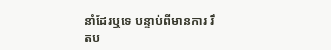នាំដែរឬទេ បន្ទាប់ពីមានការ រឹតប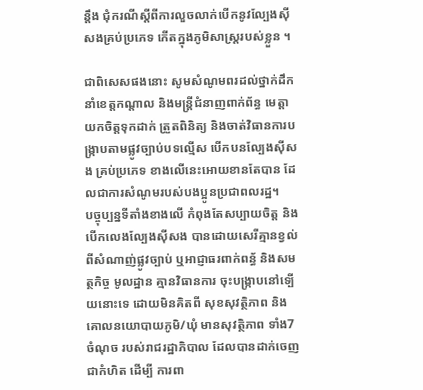ន្តឹង ជុំករណីស្តីពីការលួចលាក់បេីកនូវល្បែងសុីសងគ្រប់ប្រភេទ កេីតក្នុងភូមិសាស្ត្ររបស់ខ្លួន ។

ជាពិសេសផងនោះ សូមសំណូមពរដល់ថ្នាក់ដឹកនាំខេត្តកណ្តាល និងមន្ត្រីជំនាញពាក់ព័ន្ធ មេត្តា យកចិត្តទុកដាក់ ត្រួតពិនិត្យ និងចាត់វិធានការបង្រ្កាបតាមផ្លូវច្បាប់បទល្មើស បេីកបនល្បែងសុីសង គ្រប់ប្រភេទ ខាងលេីនេះអោយខានតែបាន ដែលជាការសំណូមរបស់បងប្អូនប្រជាពលរដ្ឋ។
បច្ចុប្បន្នទីតាំងខាងលេី កំពុងតែសប្បាយចិត្ត និងបេីកលេងល្បែងសុីសង បានដោយសេរីគ្មានខ្វល់ ពីសំណាញ់ផ្លូវច្បាប់ ឬអាជ្ញាធរពាក់ពន្ធ័ និងសមត្ថកិច្ច មូលដ្ឋាន គ្មានវិធានការ ចុះបង្រ្កាបនៅទ្បេីយនោះទេ ដោយមិនគិតពី សុខសុវត្ថិភាព និងគោលនយោបាយភូមិ/ឃុំ មានសុវត្ថិភាព ទាំង7 ចំណុច របស់រាជរដ្ឋាភិបាល ដែលបានដាក់ចេញជាកំហិត ដេីម្បី ការពា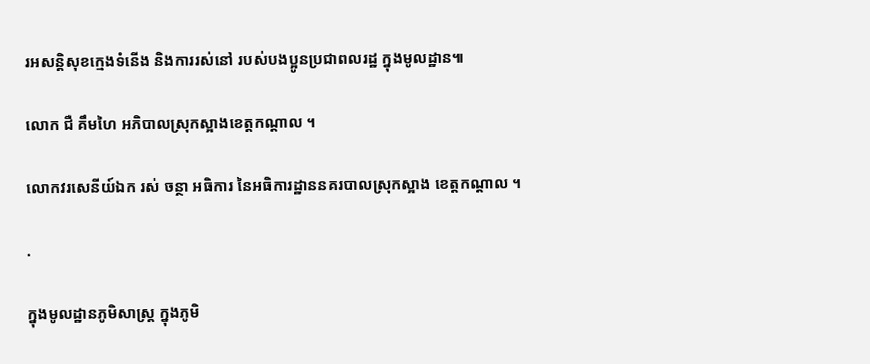រអសន្តិសុខក្មេងទំនេីង និងការរស់នៅ របស់បងប្អូនប្រជាពលរដ្ឋ ក្នុងមូលដ្ឋាន៕

លោក ជឺ គឹមហៃ អភិបាលស្រុកស្អាងខេត្តកណ្តាល ។

លោកវរសេនីយ៍ឯក រស់ ចន្ថា អធិការ នៃអធិការដ្ឋាននគរបាលស្រុកស្អាង ខេត្តកណ្តាល ។

.

ក្នុងមូលដ្ឋានភូមិសាស្ត្រ ក្នុងភូមិ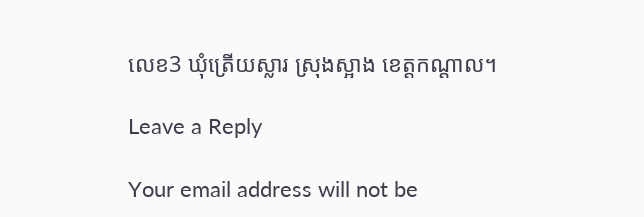លេខ3 ឃុំត្រើយស្លារ ស្រុងស្អាង ខេត្តកណ្ដាល។

Leave a Reply

Your email address will not be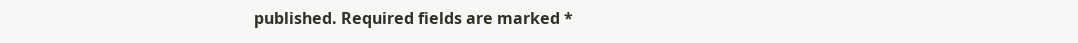published. Required fields are marked *